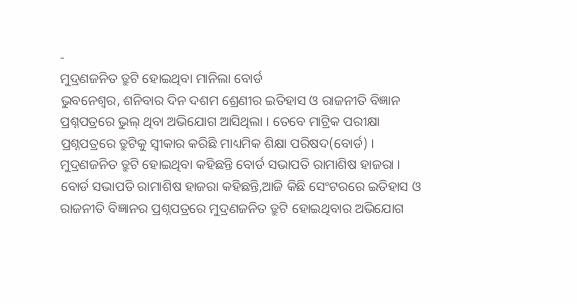-
ମୁଦ୍ରଣଜନିତ ତ୍ରୁଟି ହୋଇଥିବା ମାନିଲା ବୋର୍ଡ
ଭୁବନେଶ୍ୱର, ଶନିବାର ଦିନ ଦଶମ ଶ୍ରେଣୀର ଇତିହାସ ଓ ରାଜନୀତି ବିଜ୍ଞାନ ପ୍ରଶ୍ନପତ୍ରରେ ଭୁଲ୍ ଥିବା ଅଭିଯୋଗ ଆସିଥିଲା । ତେବେ ମାଟ୍ରିକ ପରୀକ୍ଷା ପ୍ରଶ୍ନପତ୍ରରେ ତ୍ରୁଟିକୁ ସ୍ୱୀକାର କରିଛି ମାଧ୍ୟମିକ ଶିକ୍ଷା ପରିଷଦ(ବୋର୍ଡ) । ମୁଦ୍ରଣଜନିତ ତ୍ରୁଟି ହୋଇଥିବା କହିଛନ୍ତି ବୋର୍ଡ ସଭାପତି ରାମାଶିଷ ହାଜରା ।
ବୋର୍ଡ ସଭାପତି ରାମାଶିଷ ହାଜରା କହିଛନ୍ତି,ଆଜି କିଛି ସେଂଟରରେ ଇତିହାସ ଓ ରାଜନୀତି ବିଜ୍ଞାନର ପ୍ରଶ୍ନପତ୍ରରେ ମୁଦ୍ରଣଜନିତ ତ୍ରୁଟି ହୋଇଥିବାର ଅଭିଯୋଗ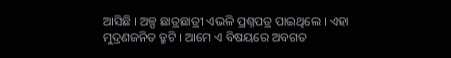ଆସିଛି । ଅଳ୍ପ ଛାତ୍ରଛାତ୍ରୀ ଏଭଳି ପ୍ରଶ୍ନପତ୍ର ପାଇଥିଲେ । ଏହା ମୁଦ୍ରଣଜନିତ ତ୍ରୁଟି । ଆମେ ଏ ବିଷୟରେ ଅବଗତ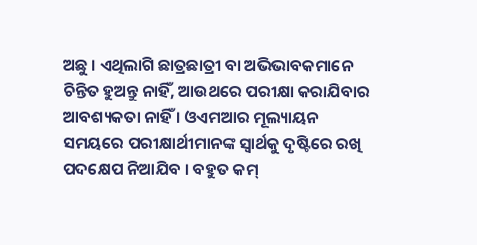ଅଛୁ । ଏଥିଲାଗି ଛାତ୍ରଛାତ୍ରୀ ବା ଅଭିଭାବକମାନେ ଚିନ୍ତିତ ହୁଅନ୍ତୁ ନାହିଁ, ଆଉଥରେ ପରୀକ୍ଷା କରାଯିବାର ଆବଶ୍ୟକତା ନାହିଁ । ଓଏମଆର ମୂଲ୍ୟାୟନ ସମୟରେ ପରୀକ୍ଷାର୍ଥୀମାନଙ୍କ ସ୍ୱାର୍ଥକୁ ଦୃଷ୍ଟିରେ ରଖି ପଦକ୍ଷେପ ନିଆଯିବ । ବହୁତ କମ୍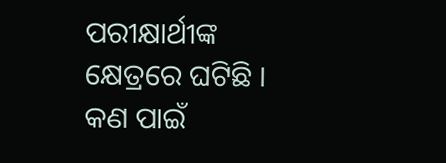ପରୀକ୍ଷାର୍ଥୀଙ୍କ କ୍ଷେତ୍ରରେ ଘଟିଛି । କଣ ପାଇଁ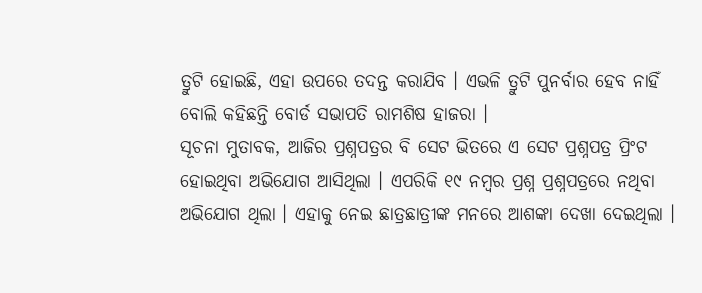ତ୍ରୁଟି ହୋଇଛି, ଏହା ଉପରେ ତଦନ୍ତ କରାଯିବ । ଏଭଳି ତ୍ରୁଟି ପୁନର୍ବାର ହେବ ନାହିଁ ବୋଲି କହିଛନ୍ତି ବୋର୍ଡ ସଭାପତି ରାମଶିଷ ହାଜରା ।
ସୂଚନା ମୁତାବକ, ଆଜିର ପ୍ରଶ୍ନପତ୍ରର ବି ସେଟ ଭିତରେ ଏ ସେଟ ପ୍ରଶ୍ନପତ୍ର ପ୍ରିଂଟ ହୋଇଥିବା ଅଭିଯୋଗ ଆସିଥିଲା । ଏପରିକି ୧୯ ନମ୍ବର ପ୍ରଶ୍ନ ପ୍ରଶ୍ନପତ୍ରରେ ନଥିବା ଅଭିଯୋଗ ଥିଲା । ଏହାକୁ ନେଇ ଛାତ୍ରଛାତ୍ରୀଙ୍କ ମନରେ ଆଶଙ୍କା ଦେଖା ଦେଇଥିଲା ।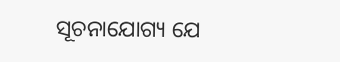ସୂଚନାଯୋଗ୍ୟ ଯେ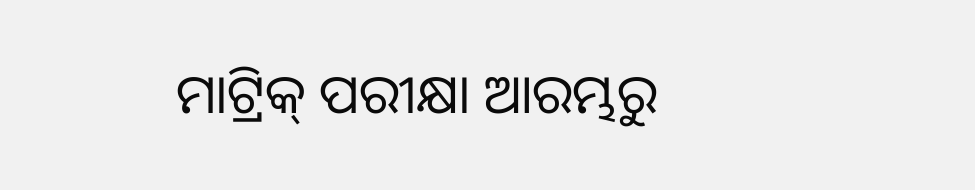ମାଟ୍ରିକ୍ ପରୀକ୍ଷା ଆରମ୍ଭରୁ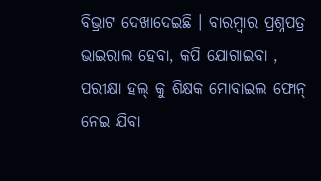ବିଭ୍ରାଟ ଦେଖାଦେଇଛି । ବାରମ୍ବାର ପ୍ରଶ୍ନପତ୍ର ଭାଇରାଲ ହେବା, କପି ଯୋଗାଇବା , ପରୀକ୍ଷା ହଲ୍ କୁ ଶିକ୍ଷକ ମୋବାଇଲ ଫୋନ୍ ନେଇ ଯିବା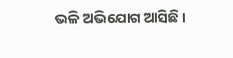ଭଳି ଅଭିଯୋଗ ଆସିଛି ।